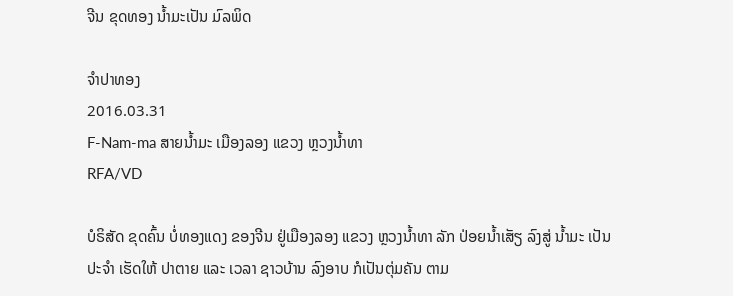ຈີນ ຂຸດທອງ ນ້ຳມະເປັນ ມົລພິດ

ຈໍາປາທອງ
2016.03.31
F-Nam-ma ສາຍນໍ້າມະ ເມືອງລອງ ແຂວງ ຫຼວງນໍ້າທາ
RFA/VD

ບໍຣິສັດ ຂຸດຄົ້ນ ບໍ່ທອງແດງ ຂອງຈີນ ຢູ່ເມືອງລອງ ແຂວງ ຫຼວງນ້ຳທາ ລັກ ປ່ອຍນ້ຳເສັຽ ລົງສູ່ ນ້ຳມະ ເປັນປະຈຳ ເຮັດໃຫ້ ປາຕາຍ ແລະ ເວລາ ຊາວບ້ານ ລົງອາບ ກໍເປັນຕຸ່ມຄັນ ຕາມ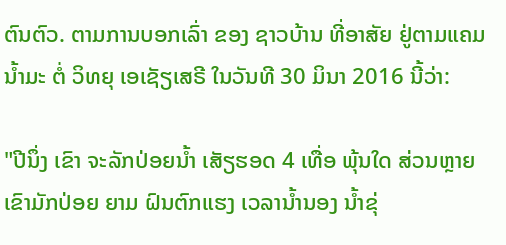ຕົນຕົວ. ຕາມການບອກເລົ່າ ຂອງ ຊາວບ້ານ ທີ່ອາສັຍ ຢູ່ຕາມແຄມ ນ້ຳມະ ຕໍ່ ວິທຍຸ ເອເຊັຽເສຣີ ໃນວັນທີ 30 ມິນາ 2016 ນີ້ວ່າ:

"ປີນຶ່ງ ເຂົາ ຈະລັກປ່ອຍນ້ຳ ເສັຽຮອດ 4 ເທື່ອ ພຸ້ນໃດ ສ່ວນຫຼາຍ ເຂົາມັກປ່ອຍ ຍາມ ຝົນຕົກແຮງ ເວລານໍ້ານອງ ນ້ຳຂຸ່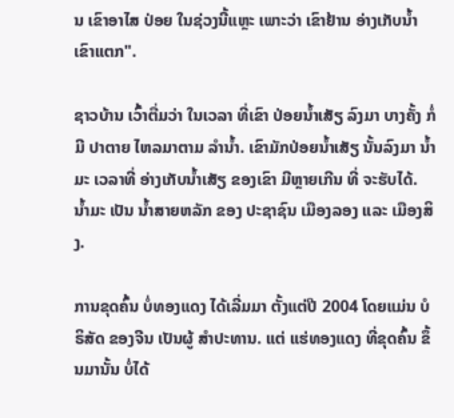ນ ເຂົາອາໄສ ປ່ອຍ ໃນຊ່ວງນີ້ແຫຼະ ເພາະວ່າ ເຂົາຢ້ານ ອ່າງເກັບນ້ຳ ເຂົາແຕກ".

ຊາວບ້ານ ເວົ້າຕື່ມວ່າ ໃນເວລາ ທີ່ເຂົາ ປ່ອຍນໍ້າເສັຽ ລົງມາ ບາງຄັ້ງ ກໍ່ມີ ປາຕາຍ ໄຫລມາຕາມ ລໍານ້ຳ. ເຂົາມັກປ່ອຍນ້ຳເສັຽ ນັ້ນລົງມາ ນໍ້າມະ ເວລາທີ່ ອ່າງເກັບນ້ຳເສັຽ ຂອງເຂົາ ມີຫຼາຍເກີນ ທີ່ ຈະຮັບໄດ້. ນໍ້າມະ ເປັນ ນ້ຳສາຍຫລັກ ຂອງ ປະຊາຊົນ ເມືອງລອງ ແລະ ເມືອງສິງ.

ການຂຸດຄົ້ນ ບໍ່ທອງແດງ ໄດ້ເລີ່ມມາ ຕັ້ງແຕ່ປີ 2004 ໂດຍແມ່ນ ບໍຣິສັດ ຂອງຈີນ ເປັນຜູ້ ສຳປະທານ. ແຕ່ ແຮ່ທອງແດງ ທີ່ຂຸດຄົ້ນ ຂຶ້ນມານັ້ນ ບໍ່ໄດ້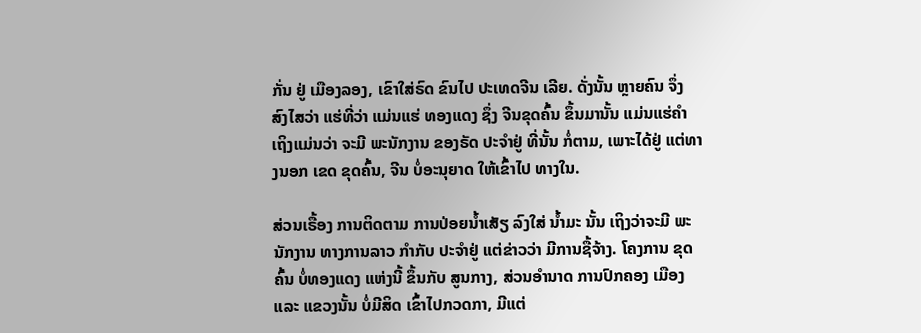ກັ່ນ ຢູ່ ເມືອງລອງ, ເຂົາໃສ່ຣົດ ຂົນໄປ ປະເທດຈີນ ເລີຍ. ດັ່ງນັ້ນ ຫຼາຍຄົນ ຈຶ່ງ ສົງໄສວ່າ ແຮ່ທີ່ວ່າ ແມ່ນແຮ່ ທອງແດງ ຊຶ່ງ ຈີນຂຸດຄົ້ນ ຂຶ້ນມານັ້ນ ແມ່ນແຮ່ຄຳ ເຖິງແມ່ນວ່າ ຈະມີ ພະນັກງານ ຂອງຣັດ ປະຈຳຢູ່ ທີ່ນັ້ນ ກໍ່ຕາມ, ເພາະໄດ້ຢູ່ ແຕ່ທາງນອກ ເຂດ ຂຸດຄົ້ນ, ຈີນ ບໍ່ອະນຸຍາດ ໃຫ້ເຂົ້າໄປ ທາງໃນ.

ສ່ວນເຣື້ອງ ການຕິດຕາມ ການປ່ອຍນ້ຳເສັຽ ລົງໃສ່ ນ້ຳມະ ນັ້ນ ເຖິງວ່າຈະມີ ພະນັກງານ ທາງການລາວ ກໍາກັບ ປະຈຳຢູ່ ແຕ່ຂ່າວວ່າ ມີການຊື້ຈ້າງ. ໂຄງການ ຂຸດຄົ້ນ ບໍ່ທອງແດງ ແຫ່ງນີ້ ຂຶ້ນກັບ ສູນກາງ, ສ່ວນອໍານາດ ການປົກຄອງ ເມືອງ ແລະ ແຂວງນັ້ນ ບໍ່ມີສິດ ເຂົ້າໄປກວດກາ, ມີແຕ່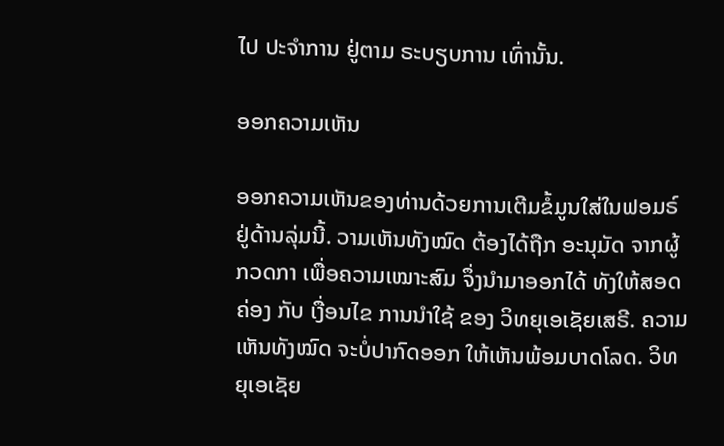ໄປ ປະຈຳການ ຢູ່ຕາມ ຣະບຽບການ ເທົ່ານັ້ນ.

ອອກຄວາມເຫັນ

ອອກຄວາມເຫັນຂອງທ່ານດ້ວຍການເຕີມຂໍ້ມູນໃສ່ໃນຟອມຣ໌ຢູ່ດ້ານລຸ່ມນີ້. ວາມເຫັນທັງໝົດ ຕ້ອງໄດ້ຖືກ ອະນຸມັດ ຈາກຜູ້ ກວດກາ ເພື່ອຄວາມເໝາະສົມ ຈຶ່ງນໍາມາອອກໄດ້ ທັງໃຫ້ສອດຄ່ອງ ກັບ ເງື່ອນໄຂ ການນຳໃຊ້ ຂອງ ວິທຍຸເອເຊັຍເສຣີ. ຄວາມເຫັນທັງໝົດ ຈະບໍ່ປາກົດອອກ ໃຫ້ເຫັນພ້ອມບາດໂລດ. ວິທຍຸເອເຊັຍ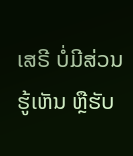ເສຣີ ບໍ່ມີສ່ວນຮູ້ເຫັນ ຫຼືຮັບ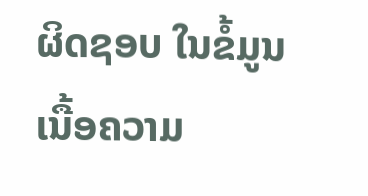ຜິດຊອບ ໃນຂໍ້ມູນເນື້ອຄວາມ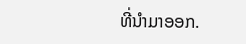ທີ່ນໍາມາອອກ.